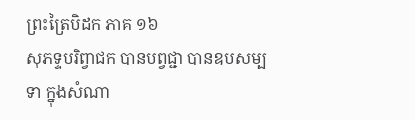ព្រះត្រៃបិដក ភាគ ១៦
សុភទ្ទបរិព្វាជក បានបព្វជ្ជា បានឧបសម្បទា ក្នុងសំណា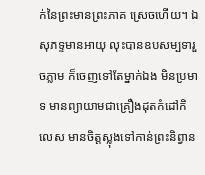ក់នៃព្រះមានព្រះភាគ ស្រេចហើយ។ ឯសុភទ្ទមានអាយុ លុះបានឧបសម្បទារួចភ្លាម ក៏ចេញទៅតែម្នាក់ឯង មិនប្រមាទ មានព្យាយាមជាគ្រឿងដុតកំដៅកិលេស មានចិត្តស្លុងទៅកាន់ព្រះនិព្វាន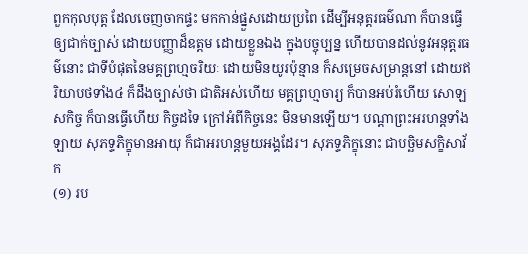ពួកកុលបុត្ត ដែលចេញចាកផ្ទះ មកកាន់ផ្នួសដោយប្រពៃ ដើម្បីអនុត្តរធម៌ណា ក៏បានធ្វើឲ្យជាក់ច្បាស់ ដោយបញ្ញាដ៏ឧត្តម ដោយខ្លួនឯង ក្នុងបច្ចុប្បន្ន ហើយបានដល់នូវអនុត្តរធម៌នោះ ជាទីបំផុតនៃមគ្គព្រហ្មចរិយៈ ដោយមិនយូរប៉ុន្មាន ក៏សម្រេចសម្រាន្តនៅ ដោយឥរិយាបថទាំង៤ ក៏ដឹងច្បាស់ថា ជាតិអស់ហើយ មគ្គព្រហ្មចារ្យ ក៏បានអប់រំហើយ សោឡសកិច្ច ក៏បានធ្វើហើយ កិច្ចដទៃ ក្រៅអំពីកិច្ចនេះ មិនមានឡើយ។ បណ្តាព្រះអរហន្តទាំងឡាយ សុភទ្ទភិក្ខុមានអាយុ ក៏ជាអរហន្តមួយអង្គដែរ។ សុភទ្ទភិក្ខុនោះ ជាបច្ឆិមសក្ខិសាវ័ក
(១) រប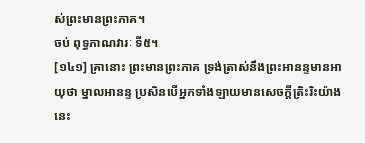ស់ព្រះមានព្រះភាគ។
ចប់ ពុទ្ធភាណវារៈ ទី៥។
[១៤១] គ្រានោះ ព្រះមានព្រះភាគ ទ្រង់ត្រាស់នឹងព្រះអានន្ទមានអាយុថា ម្នាលអានន្ទ ប្រសិនបើអ្នកទាំងឡាយមានសេចក្តីត្រិះរិះយ៉ាងនេះ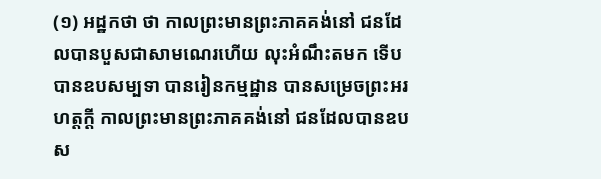(១) អដ្ឋកថា ថា កាលព្រះមានព្រះភាគគង់នៅ ជនដែលបានបួសជាសាមណេរហើយ លុះអំណឹះតមក ទើបបានឧបសម្បទា បានរៀនកម្មដ្ឋាន បានសម្រេចព្រះអរហត្តក្តី កាលព្រះមានព្រះភាគគង់នៅ ជនដែលបានឧបស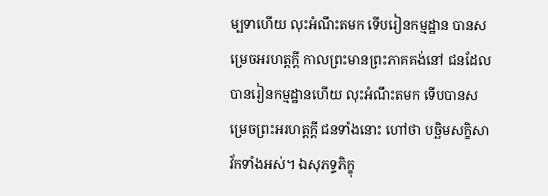ម្បទាហើយ លុះអំណឹះតមក ទើបរៀនកម្មដ្ឋាន បានសម្រេចអរហត្តក្តី កាលព្រះមានព្រះភាគគង់នៅ ជនដែលបានរៀនកម្មដ្ឋានហើយ លុះអំណឹះតមក ទើបបានសម្រេចព្រះអរហត្តក្តី ជនទាំងនោះ ហៅថា បច្ឆិមសក្ខិសាវ័កទាំងអស់។ ឯសុភទ្ទភិក្ខុ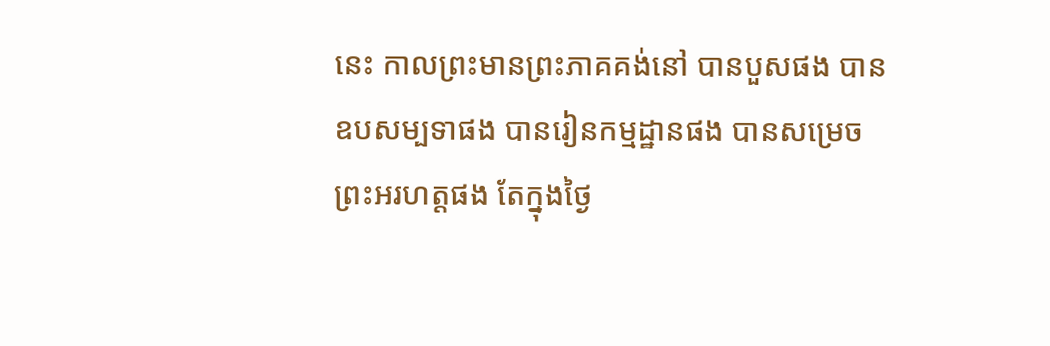នេះ កាលព្រះមានព្រះភាគគង់នៅ បានបួសផង បានឧបសម្បទាផង បានរៀនកម្មដ្ឋានផង បានសម្រេចព្រះអរហត្តផង តែក្នុងថ្ងៃ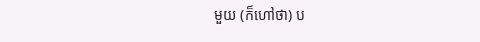មួយ (ក៏ហៅថា) ប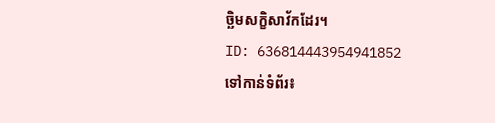ច្ឆិមសក្ខិសាវ័កដែរ។
ID: 636814443954941852
ទៅកាន់ទំព័រ៖